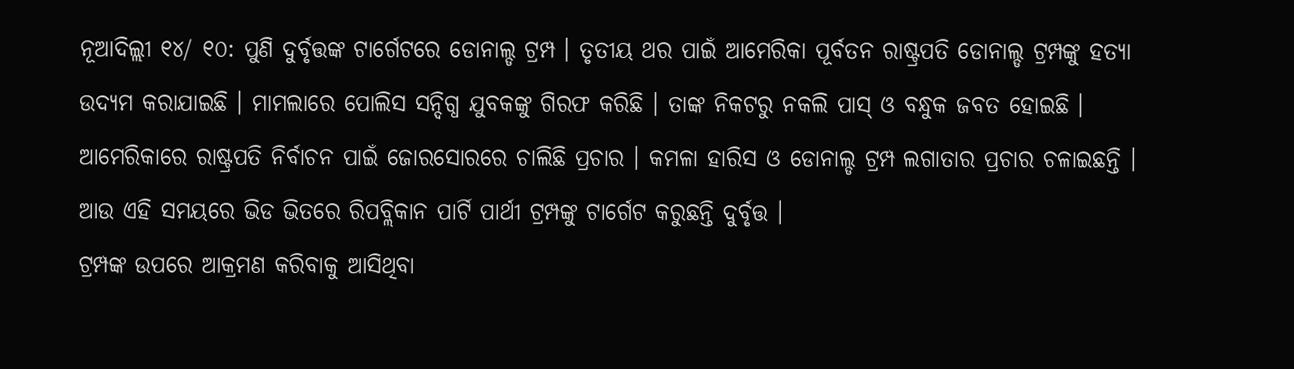ନୂଆଦିଲ୍ଲୀ ୧୪/ ୧୦: ପୁଣି ଦୁର୍ବୃତ୍ତଙ୍କ ଟାର୍ଗେଟରେ ଡୋନାଲ୍ଡ ଟ୍ରମ୍ପ । ତୃତୀୟ ଥର ପାଇଁ ଆମେରିକା ପୂର୍ବତନ ରାଷ୍ଟ୍ରପତି ଡୋନାଲ୍ଡ ଟ୍ରମ୍ପଙ୍କୁ ହତ୍ୟା ଉଦ୍ୟମ କରାଯାଇଛି । ମାମଲାରେ ପୋଲିସ ସନ୍ଦିଗ୍ଧ ଯୁବକଙ୍କୁ ଗିରଫ କରିଛି । ତାଙ୍କ ନିକଟରୁ ନକଲି ପାସ୍ ଓ ବନ୍ଧୁକ ଜବତ ହୋଇଛି । ଆମେରିକାରେ ରାଷ୍ଟ୍ରପତି ନିର୍ବାଚନ ପାଇଁ ଜୋରସୋରରେ ଚାଲିଛି ପ୍ରଚାର । କମଳା ହାରିସ ଓ ଡୋନାଲ୍ଡ ଟ୍ରମ୍ପ ଲଗାତାର ପ୍ରଚାର ଚଳାଇଛନ୍ତି । ଆଉ ଏହି ସମୟରେ ଭିଡ ଭିତରେ ରିପବ୍ଲିକାନ ପାର୍ଟି ପାର୍ଥୀ ଟ୍ରମ୍ପଙ୍କୁ ଟାର୍ଗେଟ କରୁଛନ୍ତି ଦୁର୍ବୃତ୍ତ ।
ଟ୍ରମ୍ପଙ୍କ ଉପରେ ଆକ୍ରମଣ କରିବାକୁ ଆସିଥିବା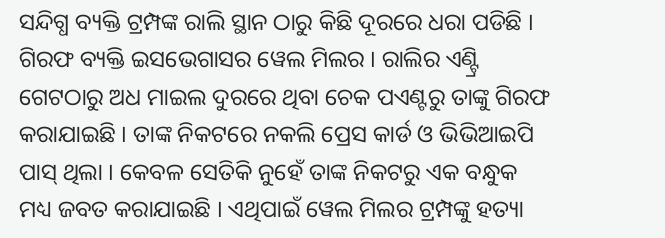ସନ୍ଦିଗ୍ଧ ବ୍ୟକ୍ତି ଟ୍ରମ୍ପଙ୍କ ରାଲି ସ୍ଥାନ ଠାରୁ କିଛି ଦୂରରେ ଧରା ପଡିଛି । ଗିରଫ ବ୍ୟକ୍ତି ଇସଭେଗାସର ୱେଲ ମିଲର । ରାଲିର ଏଣ୍ଟ୍ରି ଗେଟଠାରୁ ଅଧ ମାଇଲ ଦୁରରେ ଥିବା ଚେକ ପଏଣ୍ଟରୁ ତାଙ୍କୁ ଗିରଫ କରାଯାଇଛି । ତାଙ୍କ ନିକଟରେ ନକଲି ପ୍ରେସ କାର୍ଡ ଓ ଭିଭିଆଇପି ପାସ୍ ଥିଲା । କେବଳ ସେତିକି ନୁହେଁ ତାଙ୍କ ନିକଟରୁ ଏକ ବନ୍ଧୁକ ମଧ୍ୟ ଜବତ କରାଯାଇଛି । ଏଥିପାଇଁ ୱେଲ ମିଲର ଟ୍ରମ୍ପଙ୍କୁ ହତ୍ୟା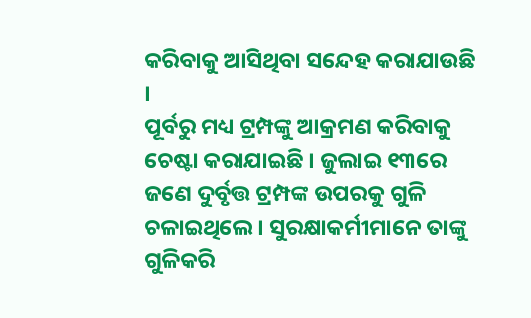କରିବାକୁ ଆସିଥିବା ସନ୍ଦେହ କରାଯାଉଛି ।
ପୂର୍ବରୁ ମଧ୍ୟ ଟ୍ରମ୍ପଙ୍କୁ ଆକ୍ରମଣ କରିବାକୁ ଚେଷ୍ଟା କରାଯାଇଛି । ଜୁଲାଇ ୧୩ରେ ଜଣେ ଦୁର୍ବୃତ୍ତ ଟ୍ରମ୍ପଙ୍କ ଉପରକୁ ଗୁଳି ଚଳାଇଥିଲେ। ସୁରକ୍ଷାକର୍ମୀମାନେ ତାଙ୍କୁ ଗୁଳିକରି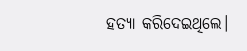ହତ୍ୟା କରିଦେଇଥିଲେ।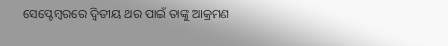ସେପ୍ଟେମ୍ବରରେ ଦ୍ୱିତୀୟ ଥର ପାଇଁ ତାଙ୍କୁ ଆକ୍ରମଣ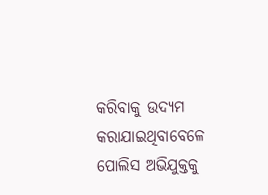କରିବାକୁ ଉଦ୍ୟମ କରାଯାଇଥିବାବେଳେ ପୋଲିସ ଅଭିଯୁକ୍ତକୁ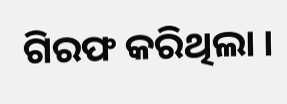ଗିରଫ କରିଥିଲା ।